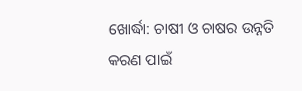ଖୋର୍ଦ୍ଧା: ଚାଷୀ ଓ ଚାଷର ଉନ୍ନତି କରଣ ପାଇଁ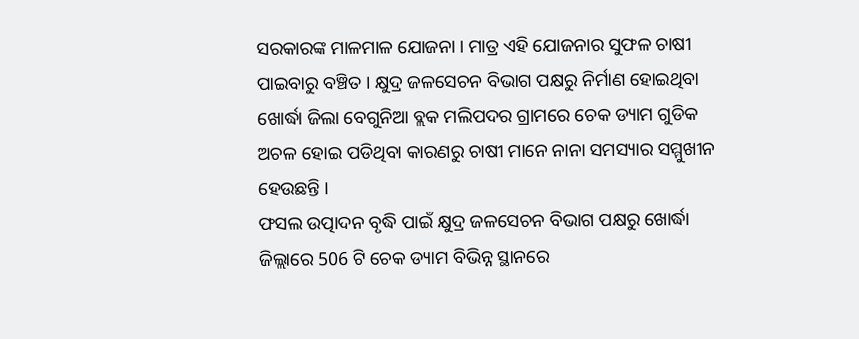ସରକାରଙ୍କ ମାଳମାଳ ଯୋଜନା । ମାତ୍ର ଏହି ଯୋଜନାର ସୁଫଳ ଚାଷୀ ପାଇବାରୁ ବଞ୍ଚିତ । କ୍ଷୁଦ୍ର ଜଳସେଚନ ବିଭାଗ ପକ୍ଷରୁ ନିର୍ମାଣ ହୋଇଥିବା ଖୋର୍ଦ୍ଧା ଜିଲା ବେଗୁନିଆ ବ୍ଲକ ମଲିପଦର ଗ୍ରାମରେ ଚେକ ଡ୍ୟାମ ଗୁଡିକ ଅଚଳ ହୋଇ ପଡିଥିବା କାରଣରୁ ଚାଷୀ ମାନେ ନାନା ସମସ୍ୟାର ସମ୍ମୁଖୀନ ହେଉଛନ୍ତି ।
ଫସଲ ଉତ୍ପାଦନ ବୃଦ୍ଧି ପାଇଁ କ୍ଷୁଦ୍ର ଜଳସେଚନ ବିଭାଗ ପକ୍ଷରୁ ଖୋର୍ଦ୍ଧା ଜିଲ୍ଲାରେ 506 ଟି ଚେକ ଡ୍ୟାମ ବିଭିନ୍ନ ସ୍ଥାନରେ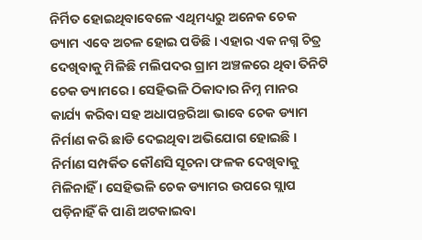ନିର୍ମିତ ହୋଇଥିବାବେଳେ ଏଥିମଧ୍ୟରୁ ଅନେକ ଚେକ ଡ୍ୟାମ ଏବେ ଅଚଳ ହୋଇ ପଡିଛି । ଏହାର ଏକ ନଗ୍ନ ଚିତ୍ର ଦେଖିବାକୁ ମିଳିଛି ମଲିପଦର ଗ୍ରାମ ଅଞ୍ଚଳରେ ଥିବା ତିନିଟି ଚେକ ଡ୍ୟାମରେ । ସେହିଭଳି ଠିକାଦାର ନିମ୍ନ ମାନର କାର୍ଯ୍ୟ କରିବା ସହ ଅଧାପନ୍ତରିଆ ଭାବେ ଚେକ ଡ୍ୟାମ ନିର୍ମାଣ କରି ଛାଡି ଦେଇଥିବା ଅଭିଯୋଗ ହୋଇଛି । ନିର୍ମାଣ ସମ୍ପର୍କିତ କୌଣସି ସୂଚନା ଫଳକ ଦେଖିବାକୁ ମିଳିନାହିଁ । ସେହିଭଳି ଚେକ ଡ୍ୟାମର ଉପରେ ସ୍ଲାପ ପଡ଼ିନାହିଁ କି ପାଣି ଅଟକାଇବା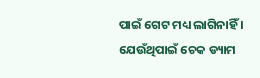ପାଇଁ ଗେଟ ମଧ୍ୟ ଲାଗିନାହିଁ । ଯେଉଁଥିପାଇଁ ଚେକ ଡ୍ୟାମ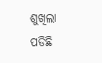ଶୁଖିଲା ପଡିଛି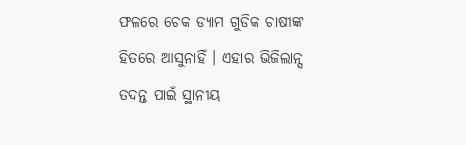ଫଳରେ ଚେକ ଡ୍ୟାମ ଗୁଡିକ ଚାଷୀଙ୍କ ହିତରେ ଆସୁନାହିଁ । ଏହାର ଭିଜିଲାନ୍ସ ତଦନ୍ତ ପାଇଁ ସ୍ଥାନୀୟ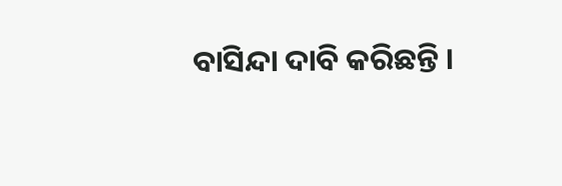ବାସିନ୍ଦା ଦାବି କରିଛନ୍ତି ।